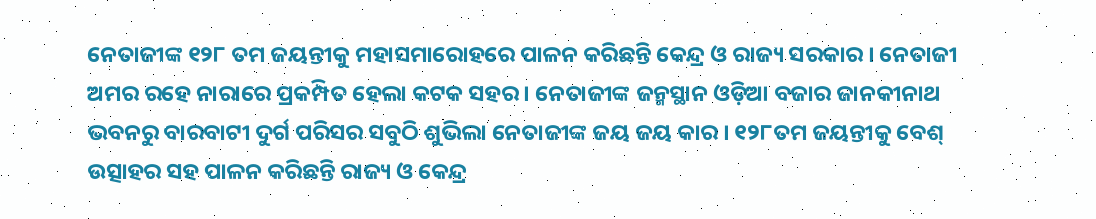ନେତାଜୀଙ୍କ ୧୨୮ ତମ ଜୟନ୍ତୀକୁ ମହାସମାରୋହରେ ପାଳନ କରିଛନ୍ତି କେନ୍ଦ୍ର ଓ ରାଜ୍ୟ ସରକାର । ନେତାଜୀ ଅମର ରହେ ନାରାରେ ପ୍ରକମ୍ପିତ ହେଲା କଟକ ସହର । ନେତାଜୀଙ୍କ ଜନ୍ମସ୍ଥାନ ଓଡ଼ିଆ ବଜାର ଜାନକୀନାଥ ଭବନରୁ ବାରବାଟୀ ଦୁର୍ଗ ପରିସର ସବୁଠି ଶୁଭିଲା ନେତାଜୀଙ୍କ ଜୟ ଜୟ କାର । ୧୨୮ତମ ଜୟନ୍ତୀକୁ ବେଶ୍ ଉତ୍ସାହର ସହ ପାଳନ କରିଛନ୍ତି ରାଜ୍ୟ ଓ କେନ୍ଦ୍ର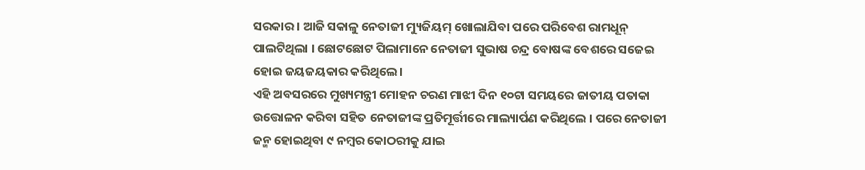ସରକାର । ଆଜି ସକାଳୁ ନେତାଜୀ ମ୍ୟୁଜିୟମ୍ ଖୋଲାଯିବା ପରେ ପରିବେଶ ରାମଧୂନ୍ ପାଲଟିଥିଲା । ଛୋଟଛୋଟ ପିଲାମାନେ ନେତାଜୀ ସୁଭାଷ ଚନ୍ଦ୍ର ବୋଷଙ୍କ ବେଶରେ ସଜେଇ ହୋଇ ଜୟଜୟକାର କରିଥିଲେ ।
ଏହି ଅବସରରେ ମୁଖ୍ୟମନ୍ତ୍ରୀ ମୋହନ ଚରଣ ମାଝୀ ଦିନ ୧୦ଟା ସମୟରେ ଜାତୀୟ ପତାକା ଉତ୍ତୋଳନ କରିବା ସହିତ ନେତାଜୀଙ୍କ ପ୍ରତିମୂର୍ତ୍ତୀରେ ମାଲ୍ୟାର୍ପଣ କରିଥିଲେ । ପରେ ନେତାଜୀ ଜନ୍ମ ହୋଇଥିବା ୯ ନମ୍ବର କୋଠରୀକୁ ଯାଇ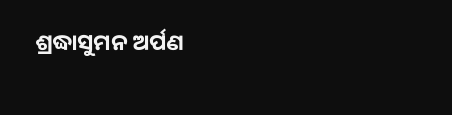ଶ୍ରଦ୍ଧାସୁମନ ଅର୍ପଣ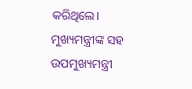କରିଥିଲେ। ମୁଖ୍ୟମନ୍ତ୍ରୀଙ୍କ ସହ ଉପମୁଖ୍ୟମନ୍ତ୍ରୀ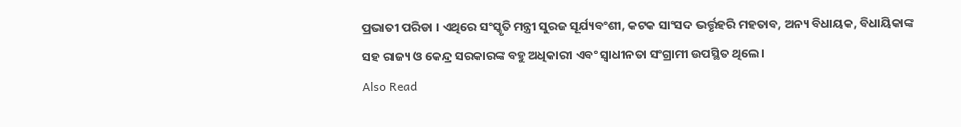ପ୍ରଭାତୀ ପରିଡା । ଏଥିରେ ସଂସ୍କୃତି ମନ୍ତ୍ରୀ ସୁରଜ ସୂର୍ଯ୍ୟବଂଶୀ, କଟକ ସାଂସଦ ଭର୍ତ୍ତୃହରି ମହତାବ, ଅନ୍ୟ ବିଧାୟକ, ବିଧାୟିକାଙ୍କ ସହ ରାଜ୍ୟ ଓ କେନ୍ଦ୍ର ସରକାରଙ୍କ ବହୁ ଅଧିକାରୀ ଏବଂ ସ୍ୱାଧୀନତା ସଂଗ୍ରାମୀ ଉପସ୍ଥିତ ଥିଲେ ।
Also Read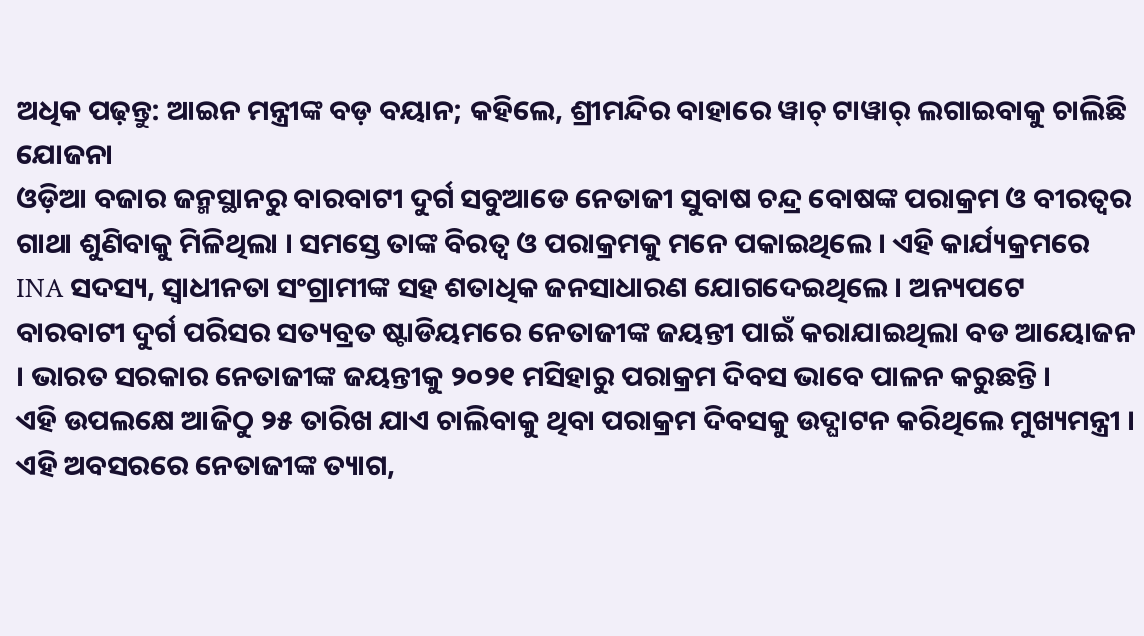ଅଧିକ ପଢ଼ନ୍ତୁ: ଆଇନ ମନ୍ତ୍ରୀଙ୍କ ବଡ଼ ବୟାନ; କହିଲେ, ଶ୍ରୀମନ୍ଦିର ବାହାରେ ୱାଚ୍ ଟାୱାର୍ ଲଗାଇବାକୁ ଚାଲିଛି ଯୋଜନା
ଓଡ଼ିଆ ବଜାର ଜନ୍ମସ୍ଥାନରୁ ବାରବାଟୀ ଦୁର୍ଗ ସବୁଆଡେ ନେତାଜୀ ସୁବାଷ ଚନ୍ଦ୍ର ବୋଷଙ୍କ ପରାକ୍ରମ ଓ ବୀରତ୍ବର ଗାଥା ଶୁଣିବାକୁ ମିଳିଥିଲା । ସମସ୍ତେ ତାଙ୍କ ବିରତ୍ୱ ଓ ପରାକ୍ରମକୁ ମନେ ପକାଇଥିଲେ । ଏହି କାର୍ଯ୍ୟକ୍ରମରେ INA ସଦସ୍ୟ, ସ୍ୱାଧୀନତା ସଂଗ୍ରାମୀଙ୍କ ସହ ଶତାଧିକ ଜନସାଧାରଣ ଯୋଗଦେଇଥିଲେ । ଅନ୍ୟପଟେ ବାରବାଟୀ ଦୁର୍ଗ ପରିସର ସତ୍ୟବ୍ରତ ଷ୍ଟାଡିୟମରେ ନେତାଜୀଙ୍କ ଜୟନ୍ତୀ ପାଇଁ କରାଯାଇଥିଲା ବଡ ଆୟୋଜନ । ଭାରତ ସରକାର ନେତାଜୀଙ୍କ ଜୟନ୍ତୀକୁ ୨୦୨୧ ମସିହାରୁ ପରାକ୍ରମ ଦିବସ ଭାବେ ପାଳନ କରୁଛନ୍ତି ।
ଏହି ଉପଲକ୍ଷେ ଆଜିଠୁ ୨୫ ତାରିଖ ଯାଏ ଚାଲିବାକୁ ଥିବା ପରାକ୍ରମ ଦିବସକୁ ଉଦ୍ଘାଟନ କରିଥିଲେ ମୁଖ୍ୟମନ୍ତ୍ରୀ । ଏହି ଅବସରରେ ନେତାଜୀଙ୍କ ତ୍ୟାଗ,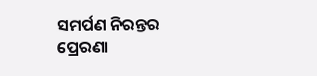ସମର୍ପଣ ନିରନ୍ତର ପ୍ରେରଣା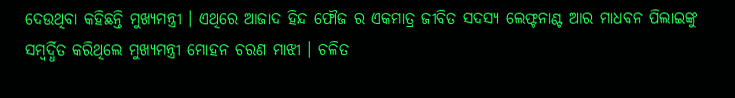ଦେଉଥିବା କହିଛନ୍ତି ମୁଖ୍ୟମନ୍ତ୍ରୀ । ଏଥିରେ ଆଜାଦ ହିନ୍ଦ ଫୌଜ ର ଏକମାତ୍ର ଜୀବିତ ସଦସ୍ୟ ଲେଫ୍ଟନାଣ୍ଟ ଆର ମାଧବନ ପିଲାଇଙ୍କୁ ସମ୍ବର୍ଦ୍ଧିତ କରିଥିଲେ ମୁଖ୍ୟମନ୍ତ୍ରୀ ମୋହନ ଚରଣ ମାଝୀ । ଚଳିତ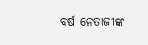ବର୍ଷ ନେତାଜୀଙ୍କ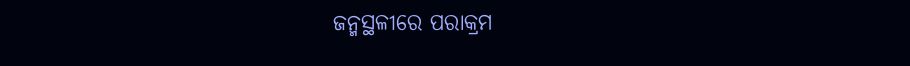ଜନ୍ମସ୍ଥଳୀରେ ପରାକ୍ରମ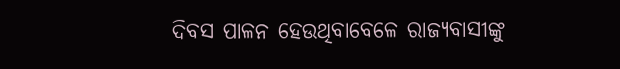ଦିବସ ପାଳନ ହେଉଥିବାବେଳେ ରାଜ୍ୟବାସୀଙ୍କୁ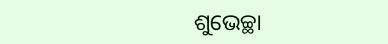ଶୁଭେଚ୍ଛା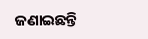ଜଣାଇଛନ୍ତି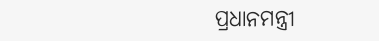ପ୍ରଧାନମନ୍ତ୍ରୀ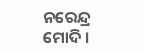ନରେନ୍ଦ୍ର ମୋଦି ।